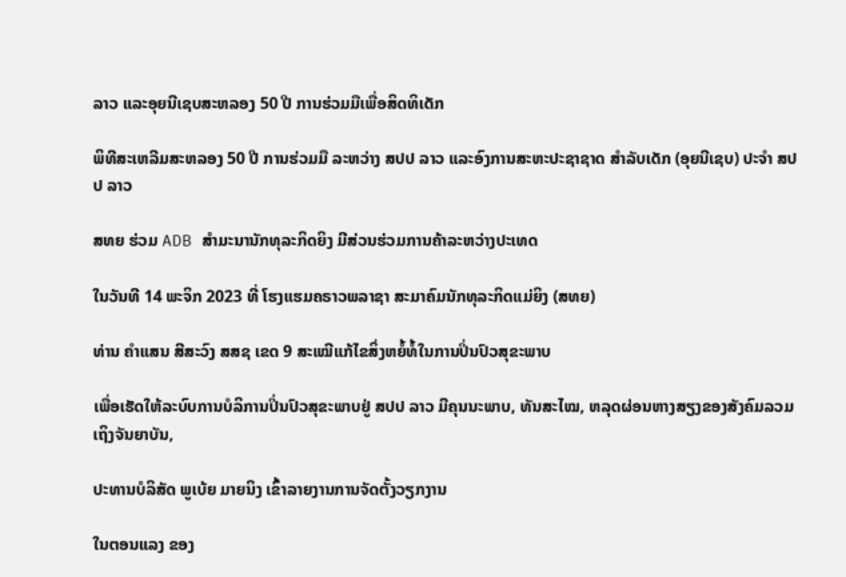ລາວ ແລະອຸຍນີເຊບສະຫລອງ 50 ປີ ການຮ່ວມມືເພື່ອສິດທິເດັກ

ພິທີສະເຫລີມສະຫລອງ 50 ປີ ການຮ່ວມມື ລະຫວ່າງ ສປປ ລາວ ແລະອົງການສະຫະປະຊາຊາດ ສຳລັບເດັກ (ອຸຍນີເຊບ) ປະຈຳ ສປປ ລາວ

ສທຍ ຮ່ວມ ADB ສຳມະນານັກທຸລະກິດຍິງ ມີສ່ວນຮ່ວມການຄ້າລະຫວ່າງປະເທດ

ໃນວັນທີ 14 ພະຈິກ 2023 ທີ່ ໂຮງແຮມຄຣາວພລາຊາ ສະມາຄົມນັກທຸລະກິດແມ່ຍິງ (ສທຍ)

ທ່ານ ຄຳແສນ ສີສະວົງ ສສຊ ເຂດ 9 ສະເໝີແກ້ໄຂສິ່ງຫຍໍ້ທໍ້ໃນການປິ່ນປົວສຸຂະພາບ

ເພື່ອເຮັດໃຫ້ລະບົບການບໍລິການປິ່ນປົວສຸຂະພາບຢູ່ ສປປ ລາວ ມີຄຸນນະພາບ, ທັນສະໄໝ, ຫລຸດຜ່ອນຫາງສຽງຂອງສັງຄົມລວມເຖິງຈັນຍາບັນ,

ປະທານບໍລິສັດ ພູເບ້ຍ ມາຍນິງ ເຂົ້າລາຍງານການຈັດຕັ້ງວຽກງານ

ໃນຕອນແລງ ຂອງ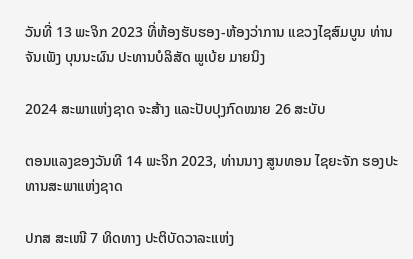ວັນທີ່ 13 ພະຈິກ 2023 ທີ່ຫ້ອງຮັບຮອງ-ຫ້ອງວ່າການ ແຂວງໄຊສົມບູນ ທ່ານ ຈັນເພັງ ບຸນນະຜົນ ປະທານບໍລິສັດ ພູເບ້ຍ ມາຍນິງ

2024 ສະພາແຫ່ງຊາດ ຈະສ້າງ ແລະປັບປຸງກົດໝາຍ 26 ສະບັບ

ຕອນແລງຂອງວັນທີ 14 ພະຈິກ 2023, ທ່ານນາງ ສູນທອນ ໄຊຍະຈັກ ຮອງປະທານສະພາແຫ່ງຊາດ

ປກສ ສະເໜີ 7 ທິດທາງ ປະຕິບັດວາລະແຫ່ງ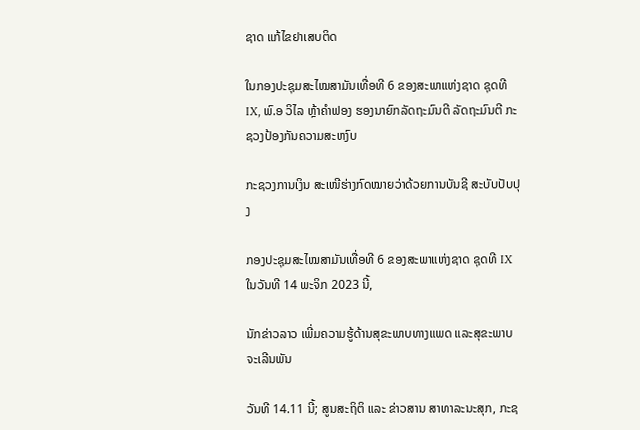ຊາດ ແກ້ໄຂຢາເສບຕິດ

ໃນກອງປະຊຸມສະໄໝສາມັນເທື່ອທີ 6 ຂອງສະພາແຫ່ງຊາດ ຊຸດທີ IX, ພົ.ອ ວິໄລ ຫຼ້າຄຳຟອງ ຮອງນາຍົກລັດຖະມົນຕີ ລັດຖະມົນຕີ ກະຊວງປ້ອງກັນຄວາມສະຫງົບ

ກະຊວງການເງິນ ສະເໜີຮ່າງກົດໝາຍວ່າດ້ວຍການບັນຊີ ສະບັບປັບປຸງ

ກອງປະຊຸມສະໄໝສາມັນເທື່ອທີ 6 ຂອງສະພາແຫ່ງຊາດ ຊຸດທີ IX ໃນວັນທີ 14 ພະຈິກ 2023 ນີ້,

ນັກຂ່າວລາວ ເພີ່ມຄວາມຮູ້ດ້ານສຸຂະພາບທາງແພດ ແລະສຸຂະພາບຈະເລີນພັນ

ວັນທີ 14.11 ນີ້; ສູນສະຖິຕິ ແລະ ຂ່າວສານ ສາທາລະນະສຸກ, ກະຊ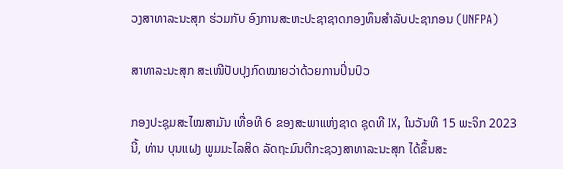ວງສາທາລະນະສຸກ ຮ່ວມກັບ ອົງການສະຫະປະຊາຊາດກອງທຶນສຳລັບປະຊາກອນ (UNFPA)

ສາທາລະນະສຸກ ສະເໜີປັບປຸງກົດໝາຍວ່າດ້ວຍການປິ່ນປົວ

ກອງປະຊຸມສະໄໝສາມັນ ເທື່ອທີ 6 ຂອງສະພາແຫ່ງຊາດ ຊຸດທີ IX, ໃນວັນທີ 15 ພະຈິກ 2023 ນີ້, ທ່ານ ບຸນແຝງ ພູມມະໄລສິດ ລັດຖະມົນຕີກະຊວງສາທາລະນະສຸກ ໄດ້ຂຶ້ນສະ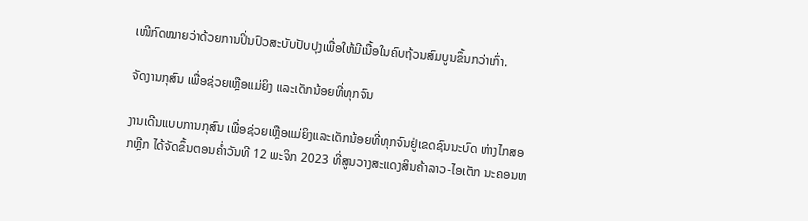ເໜີກົດໝາຍວ່າດ້ວຍການປິ່ນປົວສະບັບປັບປຸງເພື່ອໃຫ້ມີເນື້ອໃນຄົບຖ້ວນສົມບູນຂຶ້ນກວ່າເກົ່າ.

ຈັດງານກຸສົນ ເພື່ອຊ່ວຍເຫຼືອແມ່ຍິງ ແລະເດັກນ້ອຍທີ່ທຸກຈົນ

ງານເດີນແບບການກຸສົນ ເພື່ອຊ່ວຍເຫຼືອແມ່ຍິງແລະເດັກນ້ອຍທີ່ທຸກຈົນຢູ່ເຂດຊົນນະບົດ ຫ່າງໄກສອກຫຼີກ ໄດ້ຈັດຂຶ້ນຕອນຄໍ່າວັນທີ 12 ພະຈິກ 2023 ທີ່ສູນວາງສະແດງສິນຄ້າລາວ-ໄອເຕັກ ນະຄອນຫ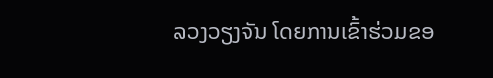ລວງວຽງຈັນ ໂດຍການເຂົ້າຮ່ວມຂອ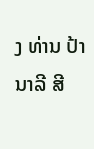ງ ທ່ານ ປ້າ ນາລີ ສີ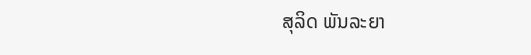ສຸລິດ ພັນລະຍາ